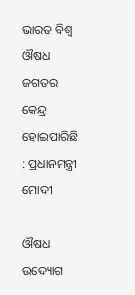ଭାରତ ବିଶ୍ବ ଔଷଧ ଜଗତର କେନ୍ଦ୍ର ହୋଇପାରିଛି : ପ୍ରଧାନମନ୍ତ୍ରୀ ମୋଦୀ

ଔଷଧ ଉଦ୍ୟୋଗ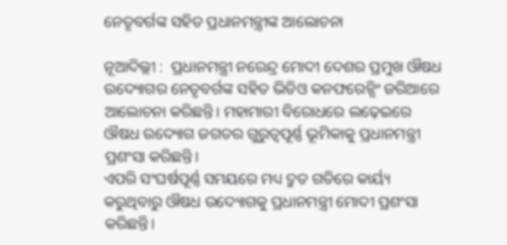ନେତୃବର୍ଗଙ୍କ ସହିତ ପ୍ରଧାନମନ୍ତ୍ରୀଙ୍କ ଆଲୋଚନା

ନୂଆଦିଲ୍ଲୀ :  ପ୍ରଧାନମନ୍ତ୍ରୀ ନରେନ୍ଦ୍ର ମୋଦୀ ଦେଶର ପ୍ରମୁଖ‌ ଔଷଧ ଉଦ୍ୟୋଗର ନେତୃବର୍ଗଙ୍କ ସହିତ ଭିଡିଓ କନଫରେନ୍ସିଂ ଜରିଆରେ ଆଲୋଚନା କରିଛନ୍ତି। ମହାମାରୀ ବିରୋଧରେ ଲଢ଼େଇରେ ଔଷଧ ଉଦ୍ୟୋଗ ଜଗତର ଗୁରୁତ୍ବପୂର୍ଣ୍ଣ ଭୂମିକାକୁ ପ୍ରଧାନମନ୍ତ୍ରୀ ପ୍ରଶଂସା କରିଛନ୍ତି।
ଏପରି ସଂଘର୍ଷପୂର୍ଣ୍ଣ ସମୟରେ ମଧ୍ୟ ଦ୍ରୁତ ଗତିରେ କାର୍ୟ୍ୟ କରୁଥିବାରୁ ଔଷଧ ଉଦ୍ୟୋଗକୁ ପ୍ରଧାନମନ୍ତ୍ରୀ ମୋଦୀ ପ୍ରଶଂସା କରିଛନ୍ତି।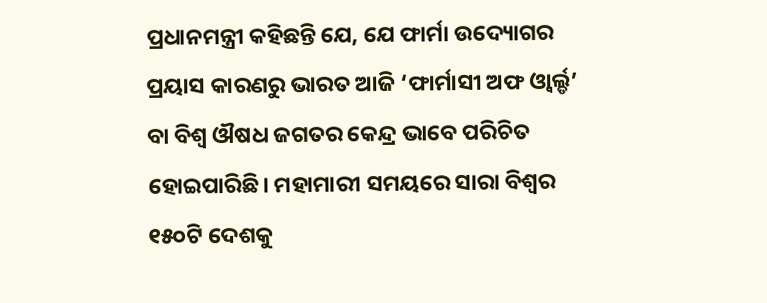ପ୍ରଧାନମନ୍ତ୍ରୀ କହିଛନ୍ତି ଯେ, ଯେ ଫାର୍ମା ଉଦ୍ୟୋଗର ପ୍ରୟାସ କାରଣରୁ ଭାରତ ଆଜି ‘ଫାର୍ମାସୀ ଅଫ ଓ୍ବାର୍ଲ୍ଡ’ ବା ବିଶ୍ବ ଔଷଧ ଜଗତର କେନ୍ଦ୍ର ଭାବେ ପରିଚିତ ହୋଇପାରିଛି। ମହାମାରୀ ସମୟରେ ସାରା ବିଶ୍ବର ୧୫୦ଟି ଦେଶକୁ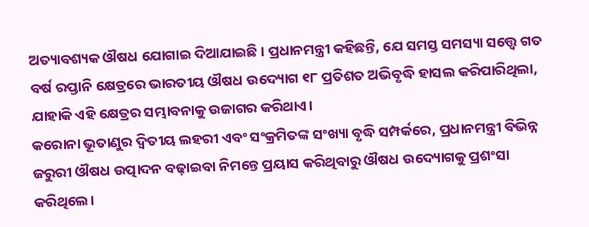ଅତ୍ୟାବଶ୍ୟକ ଔଷଧ ଯୋଗାଇ ଦିଆଯାଇଛି । ପ୍ରଧାନମନ୍ତ୍ରୀ କହିଛନ୍ତି, ଯେ ସମସ୍ତ ସମସ୍ୟା ସତ୍ତ୍ବେ ଗତ ବର୍ଷ ରପ୍ତାନି କ୍ଷେତ୍ରରେ ଭାରତୀୟ ଔଷଧ ଉଦ୍ୟୋଗ ୧୮ ପ୍ରତିଶତ ଅଭିବୃଦ୍ଧି ହାସଲ କରିପାରିଥିଲା, ଯାହାକି ଏହି କ୍ଷେତ୍ରର ସମ୍ଭାବନାକୁ ଉଜାଗର କରିଥାଏ।
କରୋନା ଭୂତାଣୁର ଦ୍ବିତୀୟ ଲହରୀ ଏବଂ ସଂକ୍ରମିତଙ୍କ ସଂଖ୍ୟା ବୃଦ୍ଧି ସମ୍ପର୍କରେ, ପ୍ରଧାନମନ୍ତ୍ରୀ ବିଭିନ୍ନ ଜରୁରୀ ଔଷଧ ଉତ୍ପାଦନ ବଢ଼ାଇବା ନିମନ୍ତେ ପ୍ରୟାସ କରିଥିବାରୁ ଔଷଧ ଉଦ୍ୟୋଗକୁ ପ୍ରଶଂସା କରିଥିଲେ।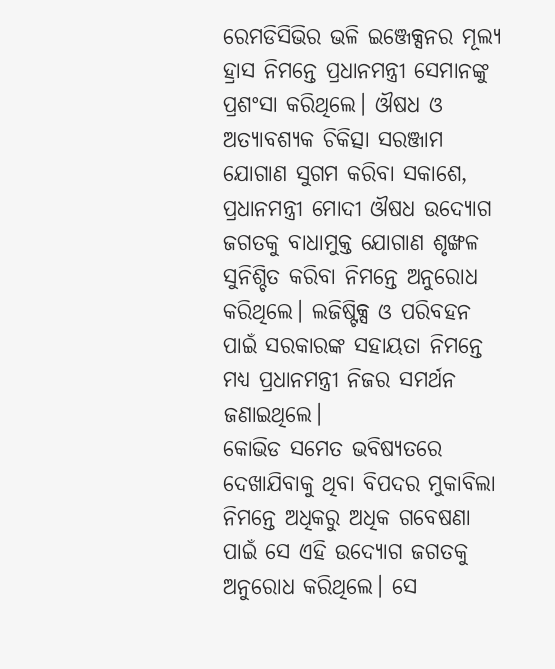ରେମଡିସିଭିର ଭଳି ଇଞ୍ଜେକ୍ସନର ମୂଲ୍ୟ ହ୍ରାସ ନିମନ୍ତେ ପ୍ରଧାନମନ୍ତ୍ରୀ ସେମାନଙ୍କୁ ପ୍ରଶଂସା କରିଥିଲେ। ଔଷଧ ଓ ଅତ୍ୟାବଶ୍ୟକ ଚିକିତ୍ସା ସରଞ୍ଜାମ ଯୋଗାଣ ସୁଗମ କରିବା ସକାଶେ, ପ୍ରଧାନମନ୍ତ୍ରୀ ମୋଦୀ ଔଷଧ ଉଦ୍ୟୋଗ ଜଗତକୁ ବାଧାମୁକ୍ତ ଯୋଗାଣ ଶୃଙ୍ଖଳ ସୁନିଶ୍ଚିତ କରିବା ନିମନ୍ତେ ଅନୁରୋଧ କରିଥିଲେ। ଲଜିଷ୍ଟିକ୍ସ ଓ ପରିବହନ ପାଇଁ ସରକାରଙ୍କ ସହାୟତା ନିମନ୍ତେ ମଧ୍ୟ ପ୍ରଧାନମନ୍ତ୍ରୀ ନିଜର ସମର୍ଥନ ଜଣାଇଥିଲେ।
କୋଭିଡ ସମେତ ଭବିଷ୍ୟତରେ ଦେଖାଯିବାକୁ ଥିବା ବିପଦର ମୁକାବିଲା ନିମନ୍ତେ ଅଧିକରୁ ଅଧିକ ଗବେଷଣା ପାଇଁ ସେ ଏହି ଉଦ୍ୟୋଗ ଜଗତକୁ ଅନୁରୋଧ କରିଥିଲେ। ସେ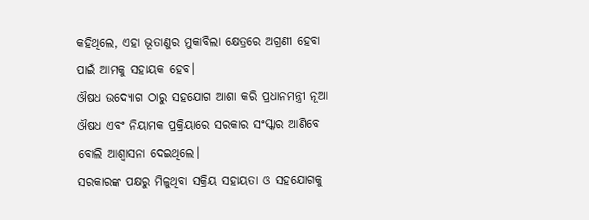କହିଥିଲେ, ଏହା ଭୂତାଣୁର ମୁକାବିଲା କ୍ଷେତ୍ରରେ ଅଗ୍ରଣୀ ହେବା ପାଇଁ ଆମକୁ ସହାୟକ ହେବ।
ଔଷଧ ଉଦ୍ୟୋଗ ଠାରୁ ସହଯୋଗ ଆଶା କରି ପ୍ରଧାନମନ୍ତ୍ରୀ ନୂଆ ଔଷଧ ଏବଂ ନିୟାମକ ପ୍ରକ୍ରିୟାରେ ସରକାର ସଂସ୍କାର ଆଣିବେ ବୋଲି ଆଶ୍ବାସନା ଦେଇଥିଲେ।
ସରକାରଙ୍କ ପକ୍ଷରୁ ମିଳୁଥିବା ସକ୍ରିୟ ସହାୟତା ଓ ସହଯୋଗକୁ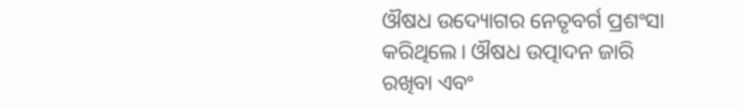ଔଷଧ ଉଦ୍ୟୋଗର ନେତୃବର୍ଗ ପ୍ରଶଂସା କରିଥିଲେ। ଔଷଧ ଉତ୍ପାଦନ ଜାରି ରଖିବା ଏବଂ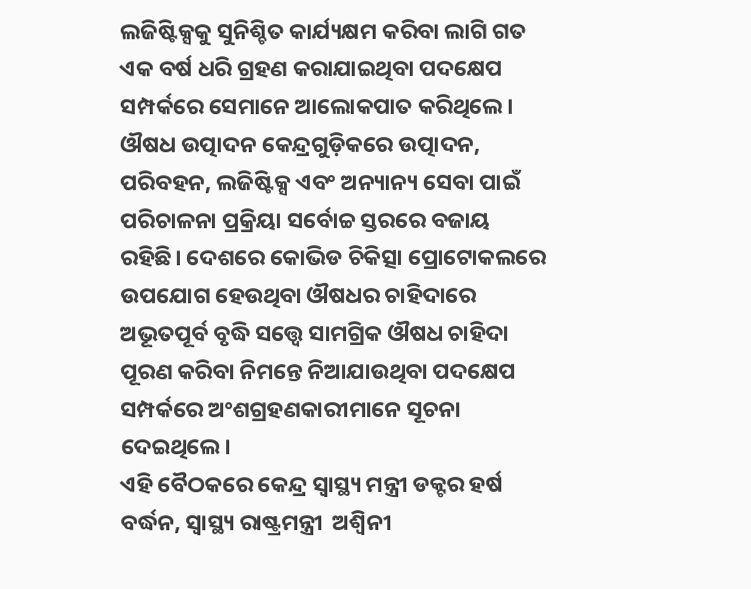ଲଜିଷ୍ଟିକ୍ସକୁ ସୁନିଶ୍ଚିତ କାର୍ଯ୍ୟକ୍ଷମ କରିବା ଲାଗି ଗତ ଏକ ବର୍ଷ ଧରି ଗ୍ରହଣ କରାଯାଇଥିବା ପଦକ୍ଷେପ ସମ୍ପର୍କରେ ସେମାନେ ଆଲୋକପାତ କରିଥିଲେ। ଔଷଧ ଉତ୍ପାଦନ କେନ୍ଦ୍ରଗୁଡ଼ିକରେ ଉତ୍ପାଦନ, ପରିବହନ, ଲଜିଷ୍ଟିକ୍ସ ଏବଂ ଅନ୍ୟାନ୍ୟ ସେବା ପାଇଁ ପରିଚାଳନା ପ୍ରକ୍ରିୟା ସର୍ବୋଚ୍ଚ ସ୍ତରରେ ବଜାୟ ରହିଛି। ଦେଶରେ କୋଭିଡ ଚିକିତ୍ସା ପ୍ରୋଟୋକଲରେ ଉପଯୋଗ ହେଉଥିବା ଔଷଧର ଚାହିଦାରେ ଅଭୂତପୂର୍ବ ବୃଦ୍ଧି ସତ୍ତ୍ବେ ସାମଗ୍ରିକ ଔଷଧ ଚାହିଦା ପୂରଣ କରିବା ନିମନ୍ତେ ନିଆଯାଉଥିବା ପଦକ୍ଷେପ ସମ୍ପର୍କରେ ଅଂଶଗ୍ରହଣକାରୀମାନେ ସୂଚନା ଦେଇଥିଲେ।
ଏହି ବୈଠକରେ କେନ୍ଦ୍ର ସ୍ବାସ୍ଥ୍ୟ ମନ୍ତ୍ରୀ ଡକ୍ଟର ହର୍ଷ ବର୍ଦ୍ଧନ, ସ୍ବାସ୍ଥ୍ୟ ରାଷ୍ଟ୍ରମନ୍ତ୍ରୀ  ଅଶ୍ବିନୀ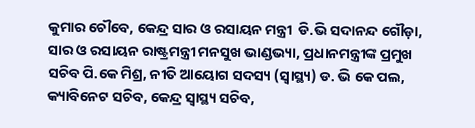କୁମାର ଚୌବେ, କେନ୍ଦ୍ର ସାର ଓ ରସାୟନ ମନ୍ତ୍ରୀ  ଡି.ଭି ସଦାନନ୍ଦ ଗୌଡ଼ା, ସାର ଓ ରସାୟନ ରାଷ୍ଟ୍ରମନ୍ତ୍ରୀ ମନସୁଖ ଭାଣ୍ଡଭ୍ୟା, ପ୍ରଧାନମନ୍ତ୍ରୀଙ୍କ ପ୍ରମୁଖ ସଚିବ ପି.କେ ମିଶ୍ର, ନୀତି ଆୟୋଗ ସଦସ୍ୟ (ସ୍ବାସ୍ଥ୍ୟ) ଡ. ଭି କେ ପଲ, କ୍ୟାବିନେଟ ସଚିବ, କେନ୍ଦ୍ର ସ୍ବାସ୍ଥ୍ୟ ସଚିବ,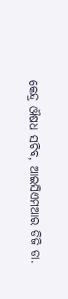କେନ୍ଦ୍ର ଔଷଧ ସଚିବ, ଆଇସିଏମଆର ଡିଜି ଡା.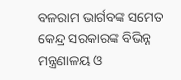ବଳରାମ ଭାର୍ଗବଙ୍କ ସମେତ କେନ୍ଦ୍ର ସରକାରଙ୍କ ବିଭିନ୍ନ ମନ୍ତ୍ରଣାଳୟ ଓ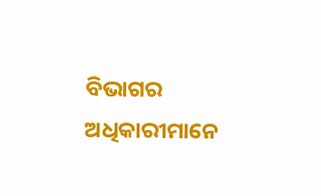ବିଭାଗର ଅଧିକାରୀମାନେ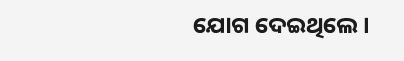ଯୋଗ ଦେଇଥିଲେ।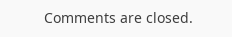Comments are closed.